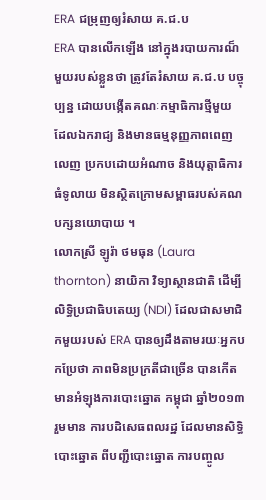ERA ជម្រុញឲ្យរំសាយ គ.ជ.ប
ERA បានលើកឡើង នៅក្នុងរបាយការណ៏មួយរបស់ខ្លួនថា ត្រូវតែរំសាយ គ.ជ.ប បច្ចុប្បន្ន ដោយបង្កើតគណៈកម្មាធិការថ្មីមួយ ដែលឯករាជ្យ និងមានធម្មនុញ្ញភាពពេញលេញ ប្រកបដោយអំណាច និងយុត្តាធិការធំទូលាយ មិនស្ថិតក្រោមសម្ពាធរបស់គណបក្សនយោបាយ ។
លោកស្រី ឡូរ៉ា ថមធុន (Laura thornton) នាយិកា វិទ្យាស្ថានជាតិ ដើម្បីលិទ្ធិប្រជាធិបតេយ្យ (NDI) ដែលជាសមាជិកមួយរបស់ ERA បានឲ្យដឹងតាមរយៈអ្នកបកប្រែថា ភាពមិនប្រក្រតីជាច្រើន បានកើតមានអំឡុងការបោះឆ្នោត កម្ពុជា ឆ្នាំ២០១៣ រួមមាន ការបដិសេធពលរដ្ឋ ដែលមានសិទ្ធិបោះឆ្នោត ពីបញ្ជីបោះឆ្នោត ការបញ្ចូល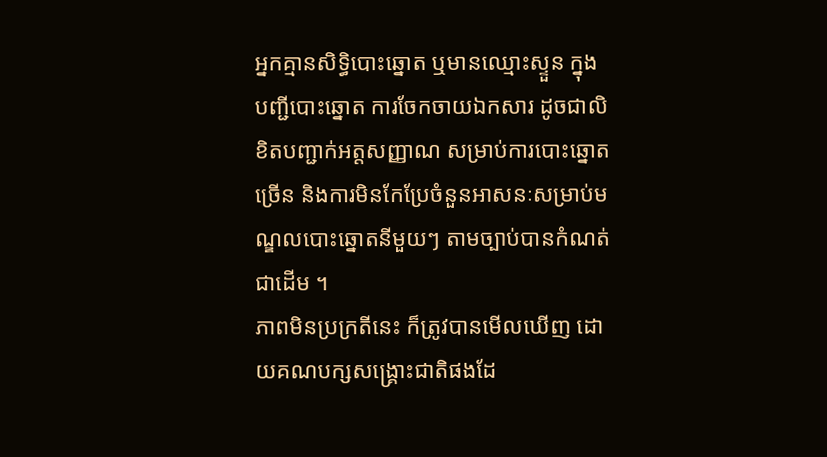អ្នកគ្មានសិទ្ធិបោះឆ្នោត ឬមានឈ្មោះស្ទួន ក្នុងបញ្ជីបោះឆ្នោត ការចែកចាយឯកសារ ដូចជាលិខិតបញ្ជាក់អត្តសញ្ញាណ សម្រាប់ការបោះឆ្នោតច្រើន និងការមិនកែប្រែចំនួនអាសនៈសម្រាប់មណ្ឌលបោះឆ្នោតនីមួយៗ តាមច្បាប់បានកំណត់ ជាដើម ។
ភាពមិនប្រក្រតីនេះ ក៏ត្រូវបានមើលឃើញ ដោយគណបក្សសង្គ្រោះជាតិផងដែ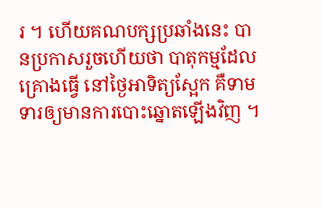រ ។ ហើយគណបក្សប្រឆាំងនេះ បានប្រកាសរួចហើយថា បាតុកម្មដែលគ្រោងធ្វើ នៅថ្ងៃអាទិត្យស្អែក គឺទាមទារឲ្យមានការបោះឆ្នោតឡើងវិញ ។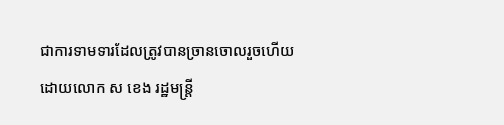ជាការទាមទារដែលត្រូវបានច្រានចោលរួចហើយ ដោយលោក ស ខេង រដ្ឋមន្ត្រី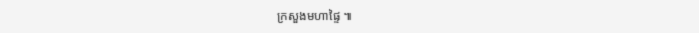ក្រសួងមហាផ្ទៃ ៕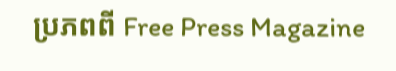ប្រភពពី Free Press Magazine